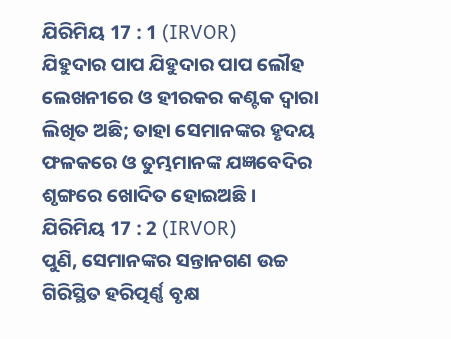ଯିରିମିୟ 17 : 1 (IRVOR)
ଯିହୁଦାର ପାପ ଯିହୁଦାର ପାପ ଲୌହ ଲେଖନୀରେ ଓ ହୀରକର କଣ୍ଟକ ଦ୍ୱାରା ଲିଖିତ ଅଛି; ତାହା ସେମାନଙ୍କର ହୃଦୟ ଫଳକରେ ଓ ତୁମ୍ଭମାନଙ୍କ ଯଜ୍ଞବେଦିର ଶୃଙ୍ଗରେ ଖୋଦିତ ହୋଇଅଛି।
ଯିରିମିୟ 17 : 2 (IRVOR)
ପୁଣି, ସେମାନଙ୍କର ସନ୍ତାନଗଣ ଉଚ୍ଚ ଗିରିସ୍ଥିତ ହରିତ୍ପର୍ଣ୍ଣ ବୃକ୍ଷ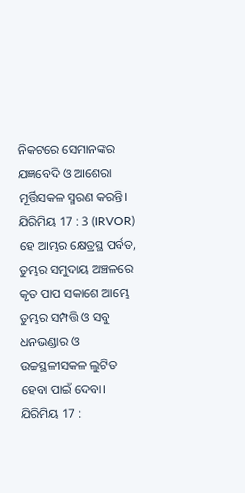ନିକଟରେ ସେମାନଙ୍କର ଯଜ୍ଞବେଦି ଓ ଆଶେରା ମୂର୍ତ୍ତିସକଳ ସ୍ମରଣ କରନ୍ତି।
ଯିରିମିୟ 17 : 3 (IRVOR)
ହେ ଆମ୍ଭର କ୍ଷେତ୍ରସ୍ଥ ପର୍ବତ, ତୁମ୍ଭର ସମୁଦାୟ ଅଞ୍ଚଳରେ କୃତ ପାପ ସକାଶେ ଆମ୍ଭେ ତୁମ୍ଭର ସମ୍ପତ୍ତି ଓ ସବୁ ଧନଭଣ୍ଡାର ଓ ଉଚ୍ଚସ୍ଥଳୀସକଳ ଲୁଟିତ ହେବା ପାଇଁ ଦେବା।
ଯିରିମିୟ 17 :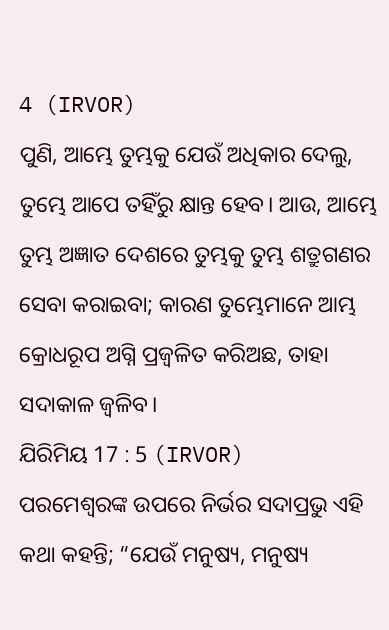4 (IRVOR)
ପୁଣି, ଆମ୍ଭେ ତୁମ୍ଭକୁ ଯେଉଁ ଅଧିକାର ଦେଲୁ, ତୁମ୍ଭେ ଆପେ ତହିଁରୁ କ୍ଷାନ୍ତ ହେବ। ଆଉ, ଆମ୍ଭେ ତୁମ୍ଭ ଅଜ୍ଞାତ ଦେଶରେ ତୁମ୍ଭକୁ ତୁମ୍ଭ ଶତ୍ରୁଗଣର ସେବା କରାଇବା; କାରଣ ତୁମ୍ଭେମାନେ ଆମ୍ଭ କ୍ରୋଧରୂପ ଅଗ୍ନି ପ୍ରଜ୍ୱଳିତ କରିଅଛ, ତାହା ସଦାକାଳ ଜ୍ୱଳିବ।
ଯିରିମିୟ 17 : 5 (IRVOR)
ପରମେଶ୍ୱରଙ୍କ ଉପରେ ନିର୍ଭର ସଦାପ୍ରଭୁ ଏହି କଥା କହନ୍ତି; “ଯେଉଁ ମନୁଷ୍ୟ, ମନୁଷ୍ୟ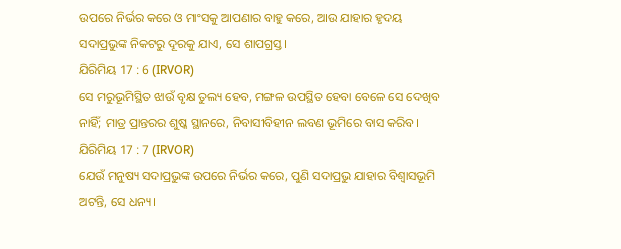ଉପରେ ନିର୍ଭର କରେ ଓ ମାଂସକୁ ଆପଣାର ବାହୁ କରେ, ଆଉ ଯାହାର ହୃଦୟ ସଦାପ୍ରଭୁଙ୍କ ନିକଟରୁ ଦୂରକୁ ଯାଏ, ସେ ଶାପଗ୍ରସ୍ତ।
ଯିରିମିୟ 17 : 6 (IRVOR)
ସେ ମରୁଭୂମିସ୍ଥିତ ଝାଉଁ ବୃକ୍ଷ ତୁଲ୍ୟ ହେବ, ମଙ୍ଗଳ ଉପସ୍ଥିତ ହେବା ବେଳେ ସେ ଦେଖିବ ନାହିଁ; ମାତ୍ର ପ୍ରାନ୍ତରର ଶୁଷ୍କ ସ୍ଥାନରେ, ନିବାସୀବିହୀନ ଲବଣ ଭୂମିରେ ବାସ କରିବ।
ଯିରିମିୟ 17 : 7 (IRVOR)
ଯେଉଁ ମନୁଷ୍ୟ ସଦାପ୍ରଭୁଙ୍କ ଉପରେ ନିର୍ଭର କରେ, ପୁଣି ସଦାପ୍ରଭୁ ଯାହାର ବିଶ୍ୱାସଭୂମି ଅଟନ୍ତି, ସେ ଧନ୍ୟ।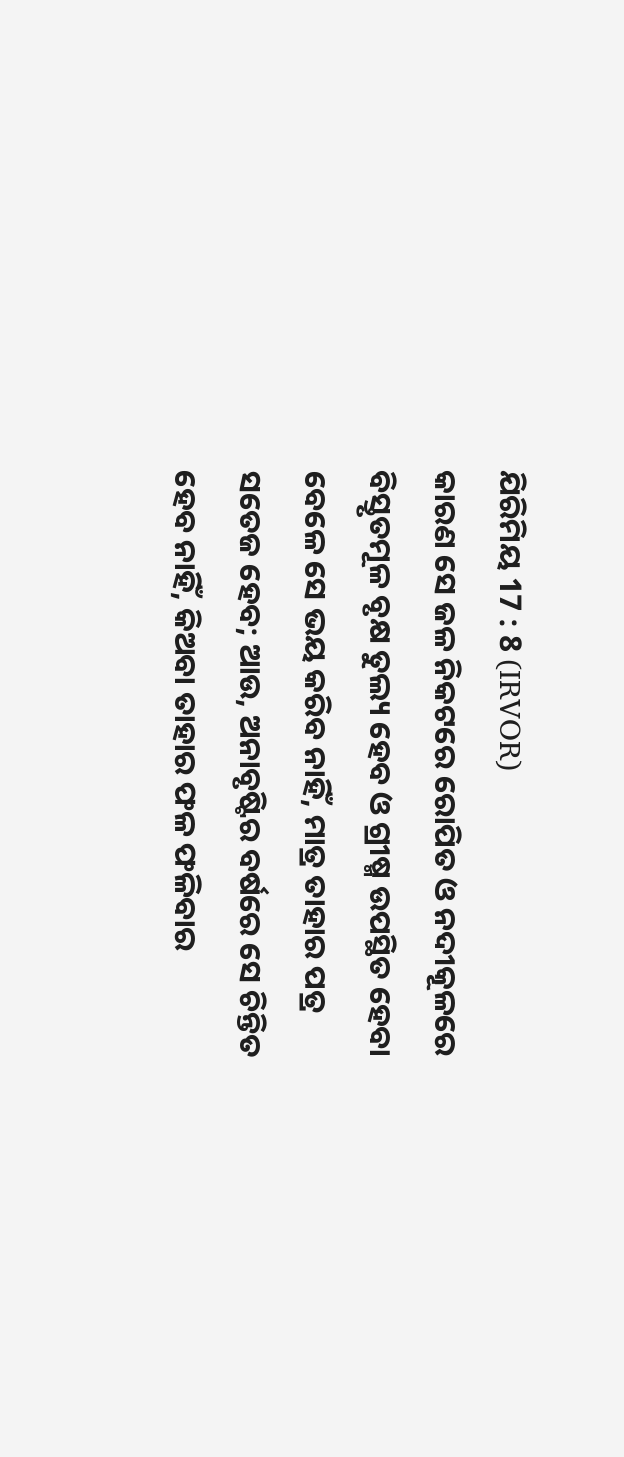ଯିରିମିୟ 17 : 8 (IRVOR)
କାରଣ ସେ ଜଳ ନିକଟରେ ରୋପିତ ଓ ନଦୀକୂଳରେ ବିସ୍ତୃତମୂଳ ବୃକ୍ଷ ତୁଲ୍ୟ ହେବ ଓ ଗ୍ରୀଷ୍ମ ଉପସ୍ଥିତ ହେବା ବେଳେ ସେ ଭୟ କରିବ ନାହିଁ, ମାତ୍ର ତାହାର ପତ୍ର ସତେଜ ହେବ; ଆଉ, ଅନାବୃଷ୍ଟିର ବର୍ଷରେ ସେ ଚିନ୍ତିତ ହେବ ନାହିଁ, କିଅବା ତାହାର ଫଳ ଫଳିବାର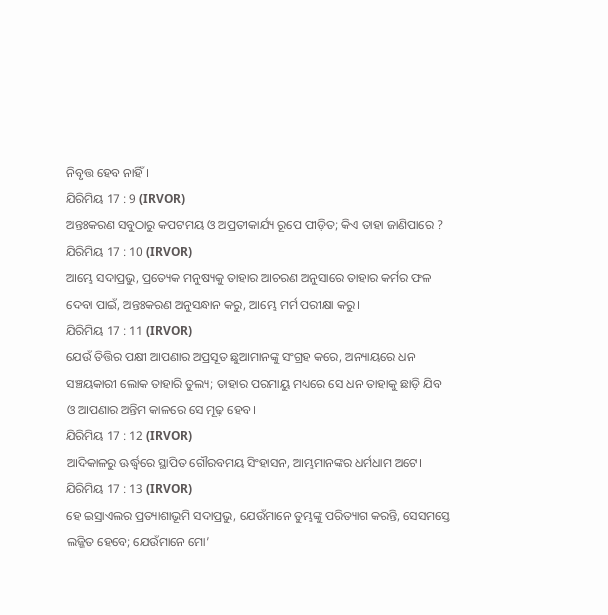ନିବୃତ୍ତ ହେବ ନାହିଁ।
ଯିରିମିୟ 17 : 9 (IRVOR)
ଅନ୍ତଃକରଣ ସବୁଠାରୁ କପଟମୟ ଓ ଅପ୍ରତୀକାର୍ଯ୍ୟ ରୂପେ ପୀଡ଼ିତ; କିଏ ତାହା ଜାଣିପାରେ ?
ଯିରିମିୟ 17 : 10 (IRVOR)
ଆମ୍ଭେ ସଦାପ୍ରଭୁ, ପ୍ରତ୍ୟେକ ମନୁଷ୍ୟକୁ ତାହାର ଆଚରଣ ଅନୁସାରେ ତାହାର କର୍ମର ଫଳ ଦେବା ପାଇଁ, ଅନ୍ତଃକରଣ ଅନୁସନ୍ଧାନ କରୁ, ଆମ୍ଭେ ମର୍ମ ପରୀକ୍ଷା କରୁ।
ଯିରିମିୟ 17 : 11 (IRVOR)
ଯେଉଁ ତିତ୍ତିର ପକ୍ଷୀ ଆପଣାର ଅପ୍ରସୂତ ଛୁଆମାନଙ୍କୁ ସଂଗ୍ରହ କରେ, ଅନ୍ୟାୟରେ ଧନ ସଞ୍ଚୟକାରୀ ଲୋକ ତାହାରି ତୁଲ୍ୟ; ତାହାର ପରମାୟୁ ମଧ୍ୟରେ ସେ ଧନ ତାହାକୁ ଛାଡ଼ି ଯିବ ଓ ଆପଣାର ଅନ୍ତିମ କାଳରେ ସେ ମୂଢ଼ ହେବ।
ଯିରିମିୟ 17 : 12 (IRVOR)
ଆଦିକାଳରୁ ଊର୍ଦ୍ଧ୍ୱରେ ସ୍ଥାପିତ ଗୌରବମୟ ସିଂହାସନ, ଆମ୍ଭମାନଙ୍କର ଧର୍ମଧାମ ଅଟେ।
ଯିରିମିୟ 17 : 13 (IRVOR)
ହେ ଇସ୍ରାଏଲର ପ୍ରତ୍ୟାଶାଭୂମି ସଦାପ୍ରଭୁ, ଯେଉଁମାନେ ତୁମ୍ଭଙ୍କୁ ପରିତ୍ୟାଗ କରନ୍ତି, ସେସମସ୍ତେ ଲଜ୍ଜିତ ହେବେ; ଯେଉଁମାନେ ମୋ’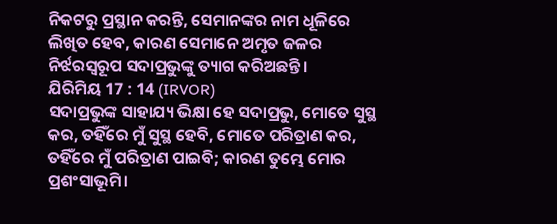ନିକଟରୁ ପ୍ରସ୍ଥାନ କରନ୍ତି, ସେମାନଙ୍କର ନାମ ଧୂଳିରେ ଲିଖିତ ହେବ, କାରଣ ସେମାନେ ଅମୃତ ଜଳର ନିର୍ଝରସ୍ୱରୂପ ସଦାପ୍ରଭୁଙ୍କୁ ତ୍ୟାଗ କରିଅଛନ୍ତି।
ଯିରିମିୟ 17 : 14 (IRVOR)
ସଦାପ୍ରଭୁଙ୍କ ସାହାଯ୍ୟ ଭିକ୍ଷା ହେ ସଦାପ୍ରଭୁ, ମୋତେ ସୁସ୍ଥ କର, ତହିଁରେ ମୁଁ ସୁସ୍ଥ ହେବି, ମୋତେ ପରିତ୍ରାଣ କର, ତହିଁରେ ମୁଁ ପରିତ୍ରାଣ ପାଇବି; କାରଣ ତୁମ୍ଭେ ମୋର ପ୍ରଶଂସାଭୂମି।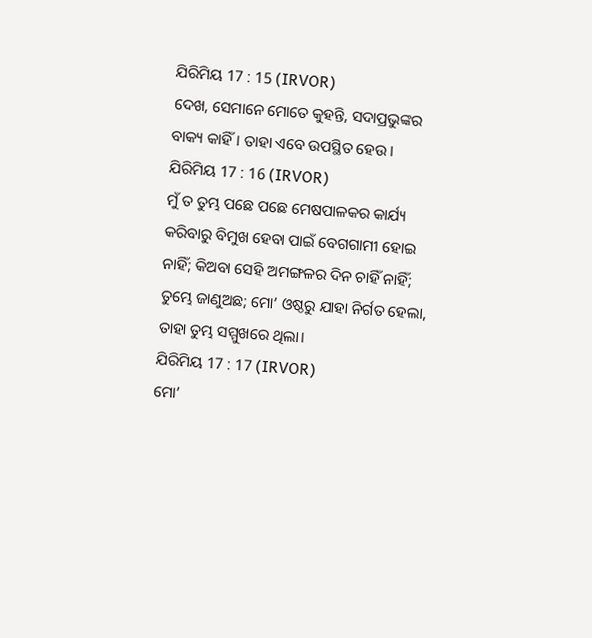ଯିରିମିୟ 17 : 15 (IRVOR)
ଦେଖ, ସେମାନେ ମୋତେ କୁହନ୍ତି, ସଦାପ୍ରଭୁଙ୍କର ବାକ୍ୟ କାହିଁ। ତାହା ଏବେ ଉପସ୍ଥିତ ହେଉ।
ଯିରିମିୟ 17 : 16 (IRVOR)
ମୁଁ ତ ତୁମ୍ଭ ପଛେ ପଛେ ମେଷପାଳକର କାର୍ଯ୍ୟ କରିବାରୁ ବିମୁଖ ହେବା ପାଇଁ ବେଗଗାମୀ ହୋଇ ନାହିଁ; କିଅବା ସେହି ଅମଙ୍ଗଳର ଦିନ ଚାହିଁ ନାହିଁ; ତୁମ୍ଭେ ଜାଣୁଅଛ; ମୋ’ ଓଷ୍ଠରୁ ଯାହା ନିର୍ଗତ ହେଲା, ତାହା ତୁମ୍ଭ ସମ୍ମୁଖରେ ଥିଲା।
ଯିରିମିୟ 17 : 17 (IRVOR)
ମୋ’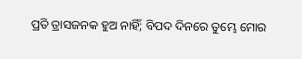ପ୍ରତି ତ୍ରାସଜନକ ହୁଅ ନାହିଁ; ବିପଦ ଦିନରେ ତୁମ୍ଭେ ମୋର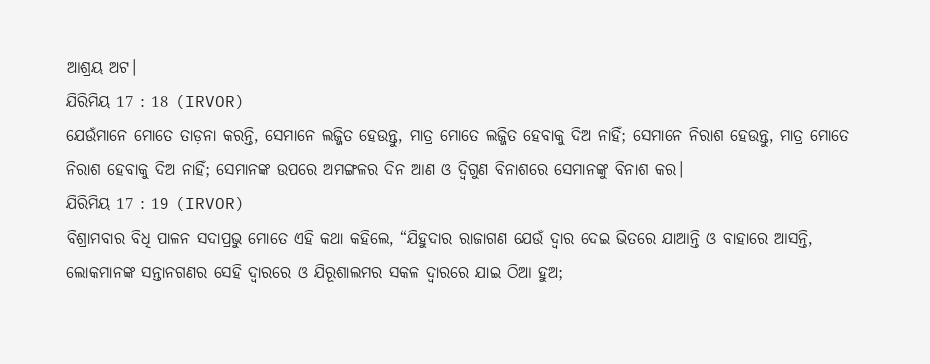ଆଶ୍ରୟ ଅଟ।
ଯିରିମିୟ 17 : 18 (IRVOR)
ଯେଉଁମାନେ ମୋତେ ତାଡ଼ନା କରନ୍ତି, ସେମାନେ ଲଜ୍ଜିତ ହେଉନ୍ତୁ, ମାତ୍ର ମୋତେ ଲଜ୍ଜିତ ହେବାକୁ ଦିଅ ନାହିଁ; ସେମାନେ ନିରାଶ ହେଉନ୍ତୁ, ମାତ୍ର ମୋତେ ନିରାଶ ହେବାକୁ ଦିଅ ନାହିଁ; ସେମାନଙ୍କ ଉପରେ ଅମଙ୍ଗଳର ଦିନ ଆଣ ଓ ଦ୍ୱିଗୁଣ ବିନାଶରେ ସେମାନଙ୍କୁ ବିନାଶ କର।
ଯିରିମିୟ 17 : 19 (IRVOR)
ବିଶ୍ରାମବାର ବିଧି ପାଳନ ସଦାପ୍ରଭୁ ମୋତେ ଏହି କଥା କହିଲେ, “ଯିହୁଦାର ରାଜାଗଣ ଯେଉଁ ଦ୍ୱାର ଦେଇ ଭିତରେ ଯାଆନ୍ତି ଓ ବାହାରେ ଆସନ୍ତି, ଲୋକମାନଙ୍କ ସନ୍ତାନଗଣର ସେହି ଦ୍ୱାରରେ ଓ ଯିରୂଶାଲମର ସକଳ ଦ୍ୱାରରେ ଯାଇ ଠିଆ ହୁଅ;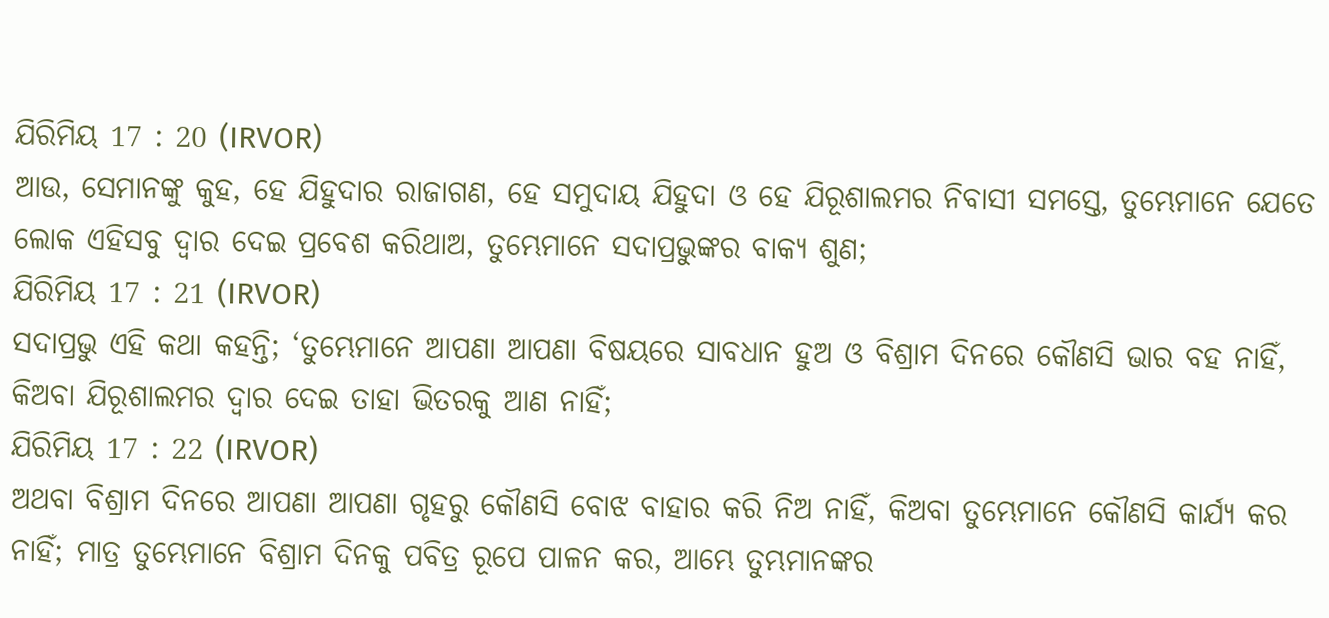ଯିରିମିୟ 17 : 20 (IRVOR)
ଆଉ, ସେମାନଙ୍କୁ କୁହ, ହେ ଯିହୁଦାର ରାଜାଗଣ, ହେ ସମୁଦାୟ ଯିହୁଦା ଓ ହେ ଯିରୂଶାଲମର ନିବାସୀ ସମସ୍ତେ, ତୁମ୍ଭେମାନେ ଯେତେ ଲୋକ ଏହିସବୁ ଦ୍ୱାର ଦେଇ ପ୍ରବେଶ କରିଥାଅ, ତୁମ୍ଭେମାନେ ସଦାପ୍ରଭୁଙ୍କର ବାକ୍ୟ ଶୁଣ;
ଯିରିମିୟ 17 : 21 (IRVOR)
ସଦାପ୍ରଭୁ ଏହି କଥା କହନ୍ତି; ‘ତୁମ୍ଭେମାନେ ଆପଣା ଆପଣା ବିଷୟରେ ସାବଧାନ ହୁଅ ଓ ବିଶ୍ରାମ ଦିନରେ କୌଣସି ଭାର ବହ ନାହିଁ, କିଅବା ଯିରୂଶାଲମର ଦ୍ୱାର ଦେଇ ତାହା ଭିତରକୁ ଆଣ ନାହିଁ;
ଯିରିମିୟ 17 : 22 (IRVOR)
ଅଥବା ବିଶ୍ରାମ ଦିନରେ ଆପଣା ଆପଣା ଗୃହରୁ କୌଣସି ବୋଝ ବାହାର କରି ନିଅ ନାହିଁ, କିଅବା ତୁମ୍ଭେମାନେ କୌଣସି କାର୍ଯ୍ୟ କର ନାହିଁ; ମାତ୍ର ତୁମ୍ଭେମାନେ ବିଶ୍ରାମ ଦିନକୁ ପବିତ୍ର ରୂପେ ପାଳନ କର, ଆମ୍ଭେ ତୁମ୍ଭମାନଙ୍କର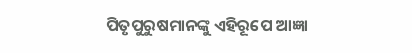ପିତୃପୁରୁଷମାନଙ୍କୁ ଏହିରୂପେ ଆଜ୍ଞା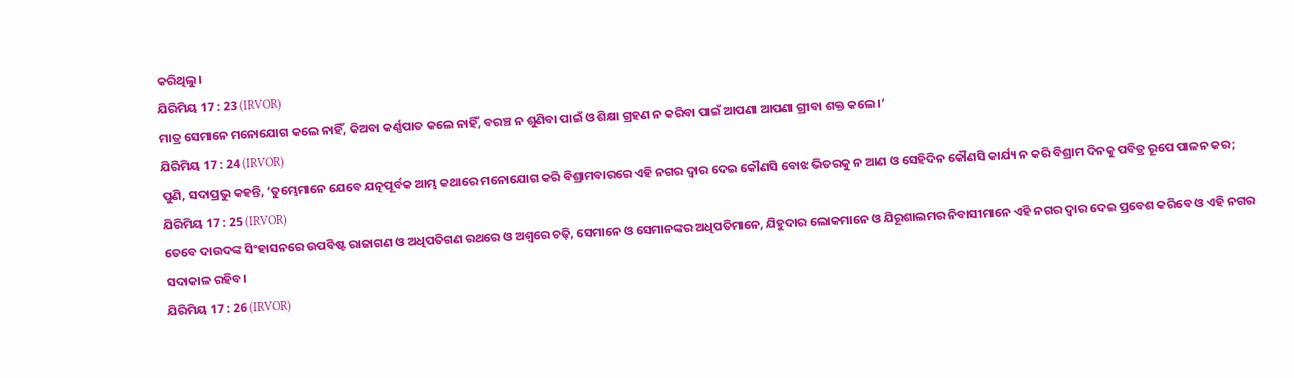କରିଥିଲୁ।
ଯିରିମିୟ 17 : 23 (IRVOR)
ମାତ୍ର ସେମାନେ ମନୋଯୋଗ କଲେ ନାହିଁ, କିଅବା କର୍ଣ୍ଣପାତ କଲେ ନାହିଁ, ବରଞ୍ଚ ନ ଶୁଣିବା ପାଇଁ ଓ ଶିକ୍ଷା ଗ୍ରହଣ ନ କରିବା ପାଇଁ ଆପଣା ଆପଣା ଗ୍ରୀବା ଶକ୍ତ କଲେ।’
ଯିରିମିୟ 17 : 24 (IRVOR)
ପୁଣି, ସଦାପ୍ରଭୁ କହନ୍ତି, ‘ତୁମ୍ଭେମାନେ ଯେବେ ଯତ୍ନପୂର୍ବକ ଆମ୍ଭ କଥାରେ ମନୋଯୋଗ କରି ବିଶ୍ରାମବାରରେ ଏହି ନଗର ଦ୍ୱାର ଦେଇ କୌଣସି ବୋଝ ଭିତରକୁ ନ ଆଣ ଓ ସେହିଦିନ କୌଣସି କାର୍ଯ୍ୟ ନ କରି ବିଶ୍ରାମ ଦିନକୁ ପବିତ୍ର ରୂପେ ପାଳନ କର;
ଯିରିମିୟ 17 : 25 (IRVOR)
ତେବେ ଦାଉଦଙ୍କ ସିଂହାସନରେ ଉପବିଷ୍ଟ ରାଜାଗଣ ଓ ଅଧିପତିଗଣ ରଥରେ ଓ ଅଶ୍ୱରେ ଚଢ଼ି, ସେମାନେ ଓ ସେମାନଙ୍କର ଅଧିପତିମାନେ, ଯିହୁଦାର ଲୋକମାନେ ଓ ଯିରୂଶାଲମର ନିବାସୀମାନେ ଏହି ନଗର ଦ୍ୱାର ଦେଇ ପ୍ରବେଶ କରିବେ ଓ ଏହି ନଗର ସଦାକାଳ ରହିବ।
ଯିରିମିୟ 17 : 26 (IRVOR)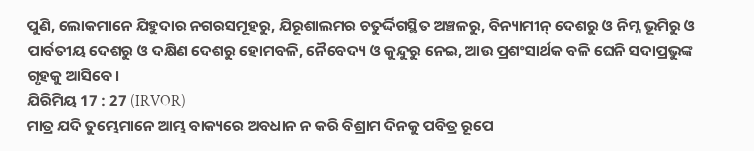ପୁଣି, ଲୋକମାନେ ଯିହୁଦାର ନଗରସମୂହରୁ, ଯିରୂଶାଲମର ଚତୁର୍ଦ୍ଦିଗସ୍ଥିତ ଅଞ୍ଚଳରୁ, ବିନ୍ୟାମୀନ୍ ଦେଶରୁ ଓ ନିମ୍ନ ଭୂମିରୁ ଓ ପାର୍ବତୀୟ ଦେଶରୁ ଓ ଦକ୍ଷିଣ ଦେଶରୁ ହୋମବଳି, ନୈବେଦ୍ୟ ଓ କୁନ୍ଦୁରୁ ନେଇ, ଆଉ ପ୍ରଶଂସାର୍ଥକ ବଳି ଘେନି ସଦାପ୍ରଭୁଙ୍କ ଗୃହକୁ ଆସିବେ।
ଯିରିମିୟ 17 : 27 (IRVOR)
ମାତ୍ର ଯଦି ତୁମ୍ଭେମାନେ ଆମ୍ଭ ବାକ୍ୟରେ ଅବଧାନ ନ କରି ବିଶ୍ରାମ ଦିନକୁ ପବିତ୍ର ରୂପେ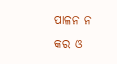ପାଳନ ନ କର ଓ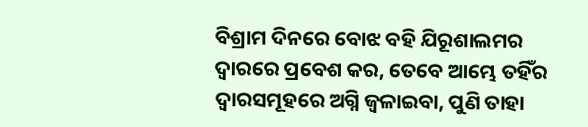ବିଶ୍ରାମ ଦିନରେ ବୋଝ ବହି ଯିରୂଶାଲମର ଦ୍ୱାରରେ ପ୍ରବେଶ କର, ତେବେ ଆମ୍ଭେ ତହିଁର ଦ୍ୱାରସମୂହରେ ଅଗ୍ନି ଜ୍ୱଳାଇବା, ପୁଣି ତାହା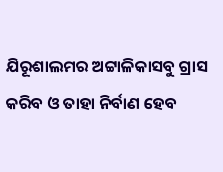ଯିରୂଶାଲମର ଅଟ୍ଟାଳିକାସବୁ ଗ୍ରାସ କରିବ ଓ ତାହା ନିର୍ବାଣ ହେବ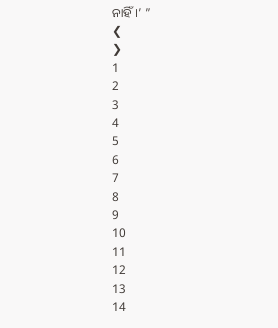ନାହିଁ।’ ”
❮
❯
1
2
3
4
5
6
7
8
9
10
11
12
13
14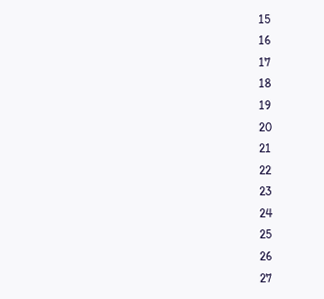15
16
17
18
19
20
21
22
23
24
25
26
27